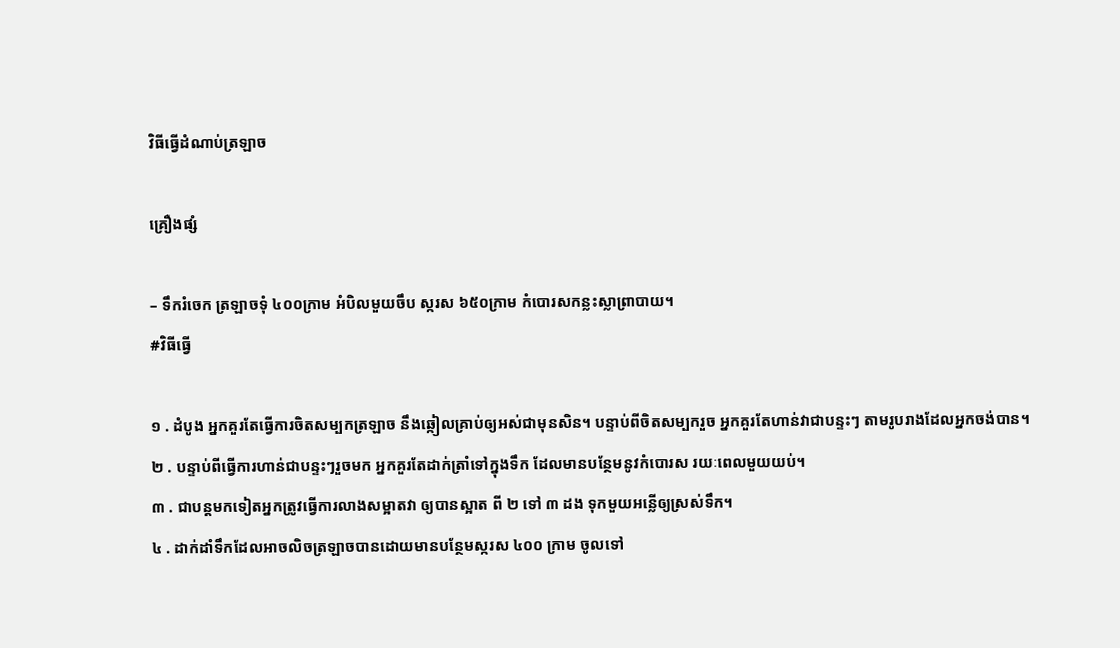វិធីធ្វើដំណាប់ត្រឡាច

គ្រឿងផ្សំ

– ទឹករំចេក ត្រឡាចទុំ ៤០០ក្រាម អំបិលមួយចឹប ស្ករស ៦៥០ក្រាម កំបោរសកន្លះស្លាព្រាបាយ។
#វិធីធ្វើ

១ . ដំបូង អ្នកគួរតែធ្វើការចិតសម្បកត្រឡាច នឹងឆ្កៀលគ្រាប់ឲ្យអស់ជាមុនសិន។ បន្ទាប់ពីចិតសម្បករួច អ្នកគួរតែហាន់វាជាបន្ទះៗ តាមរូបរាងដែលអ្នកចង់បាន។
២ . បន្ទាប់ពីធ្វើការហាន់ជាបន្ទះៗរួចមក អ្នកគួរតែដាក់ត្រាំទៅក្នុងទឹក ដែលមានបន្ថែមនូវកំបោរស រយៈពេលមួយយប់។
៣ . ជាបន្តមកទៀតអ្នកត្រូវធ្វើការលាងសម្អាតវា ឲ្យបានស្អាត ពី ២ ទៅ ៣ ដង ទុកមួយអន្លើឲ្យស្រស់ទឹក។
៤ . ដាក់ដាំទឹកដែលអាចលិចត្រឡាចបានដោយមានបន្ថែមស្ករស ៤០០ ក្រាម ចូលទៅ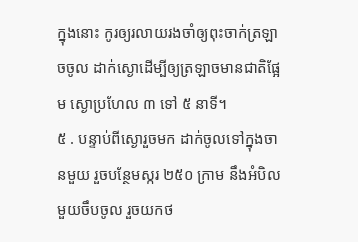ក្នុងនោះ កូរឲ្យរលាយរងចាំឲ្យពុះចាក់ត្រឡាចចូល ដាក់ស្ងោដើម្បីឲ្យត្រឡាចមានជាតិផ្អែម ស្ងោប្រហែល ៣ ទៅ ៥ នាទី។
៥ . បន្ទាប់ពីស្ងោរួចមក ដាក់ចូលទៅក្នុងចានមួយ រួចបន្ថែមស្ករ ២៥០ ក្រាម នឹងអំបិលមួយចឹបចូល រួចយកថ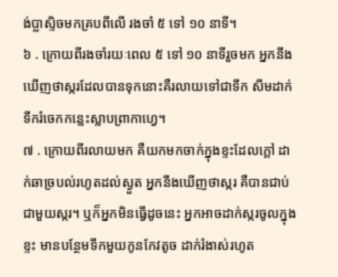ង់ប្លាស្ទិចមកគ្របពីលើ រងចាំ ៥ ទៅ ១០ នាទី។
៦ . ក្រោយពីរងចាំរយៈពេល ៥ ទៅ ១០ នាទីរួចមក អ្នកនឹងឃើញថាស្ករដែលបានទុកនោះគឺរលាយទៅជាទឹក សឹមដាក់ទឹករំចេកកន្លេះស្លាបព្រាកាហ្វេ។
៧ . ក្រោយពីរលាយមក គឺយកមកចាក់ក្នុងខ្ទះដែលក្តៅ ដាក់ឆាច្របល់រហូតដល់ស្ងួត អ្នកនឹងឃើញថាស្ករ គឺបានជាប់ជាមួយស្ករ។ ឬក៏អ្នកមិនធ្វើដូចនេះ អ្នកអាចដាក់ស្ករចូលក្នុងខ្ទះ មានបន្ថែមទឹកមួយកូនកែវតូច ដាក់រំងាស់រហូត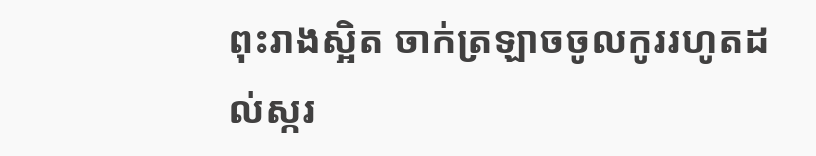ពុះរាងស្អិត ចាក់ត្រឡាចចូលកូររហូតដល់ស្ករ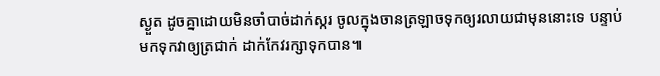ស្ងួត ដូចគ្នាដោយមិនចាំបាច់ដាក់ស្ករ ចូលក្នុងចានត្រឡាចទុកឲ្យរលាយជាមុននោះទេ បន្ទាប់មកទុកវាឲ្យត្រជាក់ ដាក់កែវរក្សាទុកបាន៕